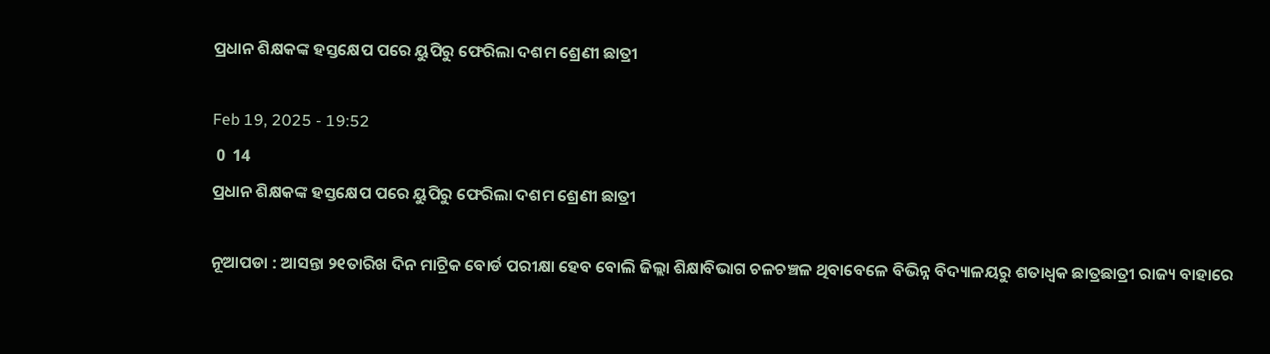ପ୍ରଧାନ ଶିକ୍ଷକଙ୍କ ହସ୍ତକ୍ଷେପ ପରେ ୟୁପିରୁ ଫେରିଲା ଦଶମ ଶ୍ରେଣୀ ଛାତ୍ରୀ

Feb 19, 2025 - 19:52
 0  14
ପ୍ରଧାନ ଶିକ୍ଷକଙ୍କ ହସ୍ତକ୍ଷେପ ପରେ ୟୁପିରୁ ଫେରିଲା ଦଶମ ଶ୍ରେଣୀ ଛାତ୍ରୀ

ନୂଆପଡା : ଆସନ୍ତା ୨୧ତାରିଖ ଦିନ ମାଟ୍ରିକ ବୋର୍ଡ ପରୀକ୍ଷା ହେବ ବୋଲି ଜିଲ୍ଲା ଶିକ୍ଷାବିଭାଗ ଚଳଚଞ୍ଚଳ ଥିବାବେଳେ ବିଭିନ୍ନ ବିଦ୍ୟାଳୟରୁ ଶତାଧ୍ଵକ ଛାତ୍ରଛାତ୍ରୀ ରାଜ୍ୟ ବାହାରେ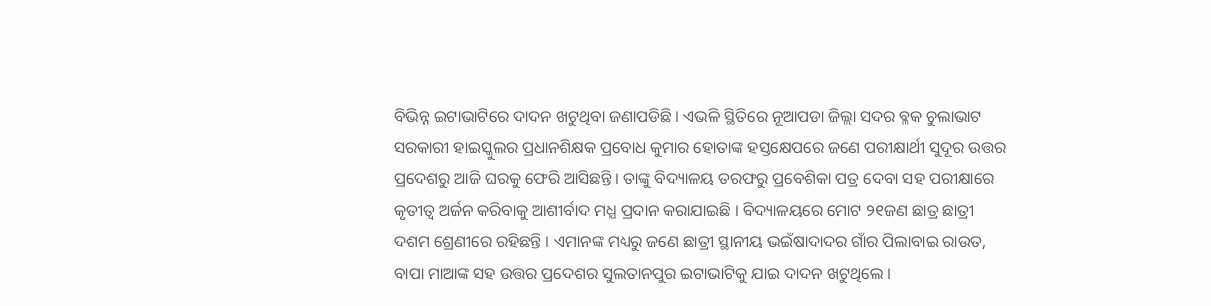ବିଭିନ୍ନ ଇଟାଭାଟିରେ ଦାଦନ ଖଟୁଥିବା ଜଣାପଡିଛି । ଏଭଳି ସ୍ଥିତିରେ ନୂଆପଡା ଜିଲ୍ଲା ସଦର ବ୍ଳକ ଚୁଲାଭାଟ ସରକାରୀ ହାଇସ୍କୁଲର ପ୍ରଧାନଶିକ୍ଷକ ପ୍ରବୋଧ କୁମାର ହୋତାଙ୍କ ହସ୍ତକ୍ଷେପରେ ଜଣେ ପରୀକ୍ଷାର୍ଥୀ ସୁଦୂର ଉତ୍ତର ପ୍ରଦେଶରୁ ଆଜି ଘରକୁ ଫେରି ଆସିଛନ୍ତି । ତାଙ୍କୁ ବିଦ୍ୟାଳୟ ତରଫରୁ ପ୍ରବେଶିକା ପତ୍ର ଦେବା ସହ ପରୀକ୍ଷାରେ କୃତୀତ୍ୱ ଅର୍ଜନ କରିବାକୁ ଆଶୀର୍ବାଦ ମଧ୍ଯ ପ୍ରଦାନ କରାଯାଇଛି । ବିଦ୍ୟାଳୟରେ ମୋଟ ୨୧ଜଣ ଛାତ୍ର ଛାତ୍ରୀ ଦଶମ ଶ୍ରେଣୀରେ ରହିଛନ୍ତି । ଏମାନଙ୍କ ମଧ୍ୟରୁ ଜଣେ ଛାତ୍ରୀ ସ୍ଥାନୀୟ ଭଇଁଷାଦାଦର ଗାଁର ପିଲାବାଇ ରାଉତ, ବାପା ମାଆଙ୍କ ସହ ଉତ୍ତର ପ୍ରଦେଶର ସୁଲତାନପୁର ଇଟାଭାଟିକୁ ଯାଇ ଦାଦନ ଖଟୁଥିଲେ ।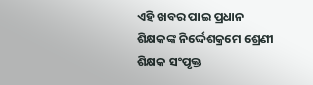ଏହି ଖବର ପାଇ ପ୍ରଧାନ ଶିକ୍ଷକଙ୍କ ନିର୍ଦ୍ଦେଶକ୍ରମେ ଶ୍ରେଣୀ ଶିକ୍ଷକ ସଂପୃକ୍ତ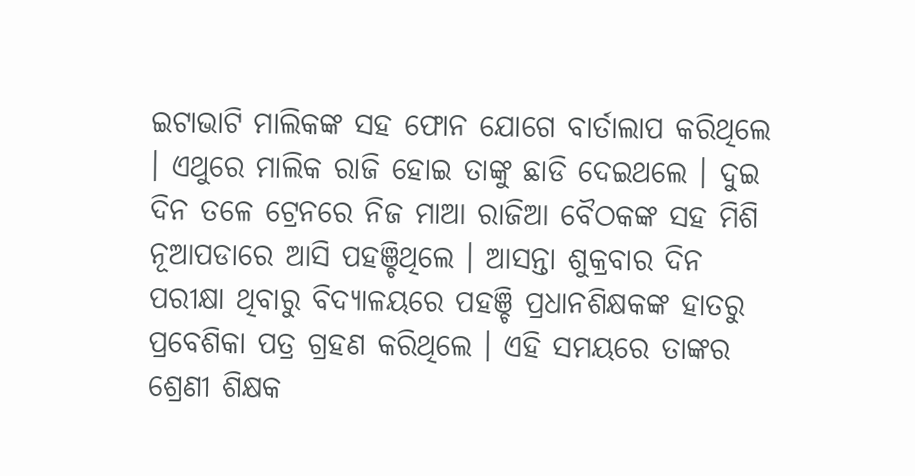ଇଟାଭାଟି ମାଲିକଙ୍କ ସହ ଫୋନ ଯୋଗେ ବାର୍ତାଲାପ କରିଥିଲେ । ଏଥୁରେ ମାଲିକ ରାଜି ହୋଇ ତାଙ୍କୁ ଛାଡି ଦେଇଥଲେ । ଦୁଇ ଦିନ ତଳେ ଟ୍ରେନରେ ନିଜ ମାଆ ରାଜିଆ ବୈଠକଙ୍କ ସହ ମିଶି ନୂଆପଡାରେ ଆସି ପହଞ୍ଚିଥିଲେ । ଆସନ୍ତା ଶୁକ୍ରବାର ଦିନ ପରୀକ୍ଷା ଥିବାରୁ ବିଦ୍ୟାଳୟରେ ପହଞ୍ଚି ପ୍ରଧାନଶିକ୍ଷକଙ୍କ ହାତରୁ ପ୍ରବେଶିକା ପତ୍ର ଗ୍ରହଣ କରିଥିଲେ । ଏହି ସମୟରେ ତାଙ୍କର ଶ୍ରେଣୀ ଶିକ୍ଷକ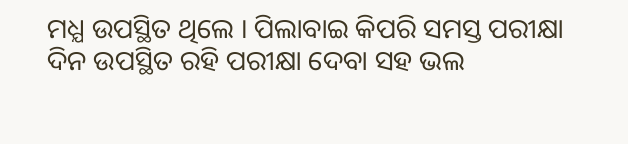ମଧ୍ଯ ଉପସ୍ଥିତ ଥିଲେ । ପିଲାବାଇ କିପରି ସମସ୍ତ ପରୀକ୍ଷା ଦିନ ଉପସ୍ଥିତ ରହି ପରୀକ୍ଷା ଦେବା ସହ ଭଲ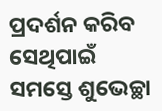ପ୍ରଦର୍ଶନ କରିବ ସେଥିପାଇଁ ସମସ୍ତେ ଶୁଭେଚ୍ଛା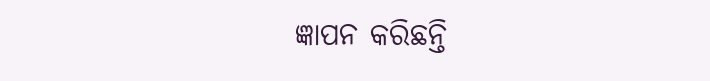ଜ୍ଞାପନ କରିଛନ୍ତି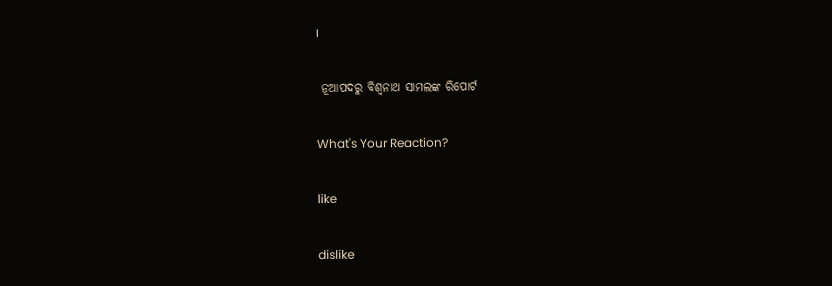।

 ନୂଆପଦରୁ ବିଶ୍ୱନାଥ ସାମଲଙ୍କ ରିପୋର୍ଟ

What's Your Reaction?

like

dislike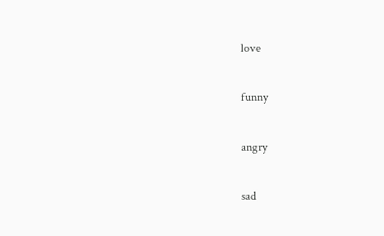love

funny

angry

sad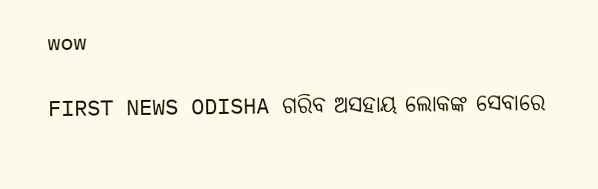wow

FIRST NEWS ODISHA ଗରିବ ଅସହାୟ ଲୋକଙ୍କ ସେବାରେ